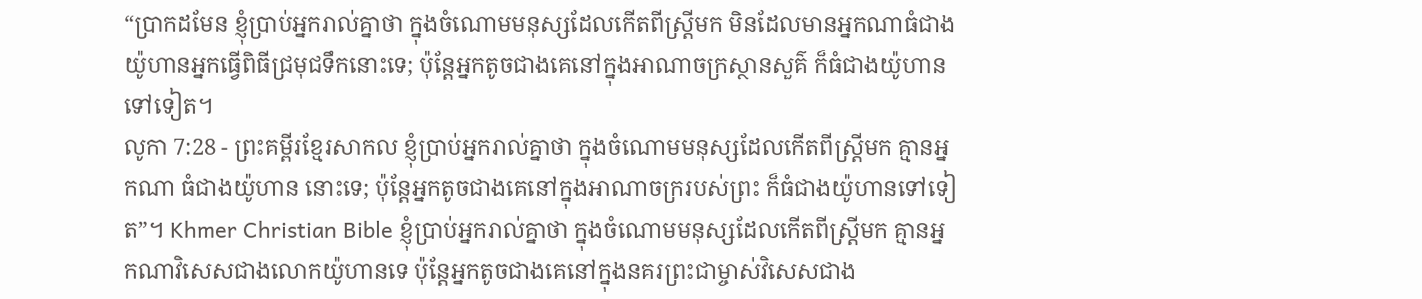“ប្រាកដមែន ខ្ញុំប្រាប់អ្នករាល់គ្នាថា ក្នុងចំណោមមនុស្សដែលកើតពីស្ត្រីមក មិនដែលមានអ្នកណាធំជាងយ៉ូហានអ្នកធ្វើពិធីជ្រមុជទឹកនោះទេ; ប៉ុន្តែអ្នកតូចជាងគេនៅក្នុងអាណាចក្រស្ថានសួគ៌ ក៏ធំជាងយ៉ូហានទៅទៀត។
លូកា 7:28 - ព្រះគម្ពីរខ្មែរសាកល ខ្ញុំប្រាប់អ្នករាល់គ្នាថា ក្នុងចំណោមមនុស្សដែលកើតពីស្ត្រីមក គ្មានអ្នកណា ធំជាងយ៉ូហាន នោះទេ; ប៉ុន្តែអ្នកតូចជាងគេនៅក្នុងអាណាចក្ររបស់ព្រះ ក៏ធំជាងយ៉ូហានទៅទៀត”។ Khmer Christian Bible ខ្ញុំប្រាប់អ្នករាល់គ្នាថា ក្នុងចំណោមមនុស្សដែលកើតពីស្ដ្រីមក គ្មានអ្នកណាវិសេសជាងលោកយ៉ូហានទេ ប៉ុន្ដែអ្នកតូចជាងគេនៅក្នុងនគរព្រះជាម្ចាស់វិសេសជាង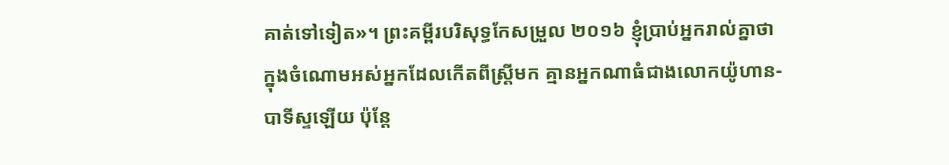គាត់ទៅទៀត»។ ព្រះគម្ពីរបរិសុទ្ធកែសម្រួល ២០១៦ ខ្ញុំប្រាប់អ្នករាល់គ្នាថា ក្នុងចំណោមអស់អ្នកដែលកើតពីស្ត្រីមក គ្មានអ្នកណាធំជាងលោកយ៉ូហាន-បាទីស្ទឡើយ ប៉ុន្តែ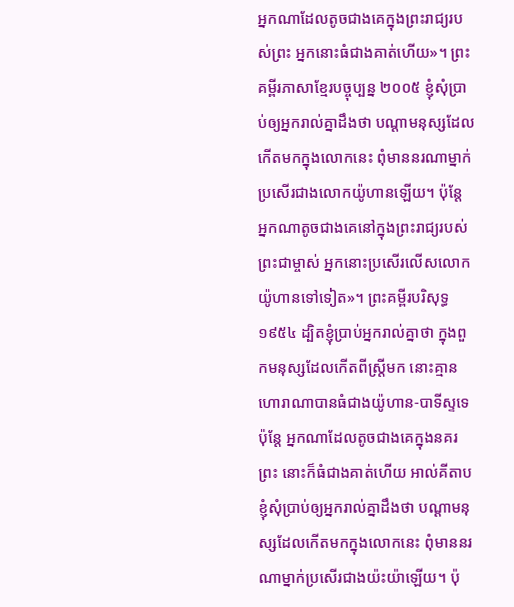អ្នកណាដែលតូចជាងគេក្នុងព្រះរាជ្យរបស់ព្រះ អ្នកនោះធំជាងគាត់ហើយ»។ ព្រះគម្ពីរភាសាខ្មែរបច្ចុប្បន្ន ២០០៥ ខ្ញុំសុំប្រាប់ឲ្យអ្នករាល់គ្នាដឹងថា បណ្ដាមនុស្សដែលកើតមកក្នុងលោកនេះ ពុំមាននរណាម្នាក់ប្រសើរជាងលោកយ៉ូហានឡើយ។ ប៉ុន្តែ អ្នកណាតូចជាងគេនៅក្នុងព្រះរាជ្យរបស់ព្រះជាម្ចាស់ អ្នកនោះប្រសើរលើសលោកយ៉ូហានទៅទៀត»។ ព្រះគម្ពីរបរិសុទ្ធ ១៩៥៤ ដ្បិតខ្ញុំប្រាប់អ្នករាល់គ្នាថា ក្នុងពួកមនុស្សដែលកើតពីស្ត្រីមក នោះគ្មានហោរាណាបានធំជាងយ៉ូហាន-បាទីស្ទទេ ប៉ុន្តែ អ្នកណាដែលតូចជាងគេក្នុងនគរព្រះ នោះក៏ធំជាងគាត់ហើយ អាល់គីតាប ខ្ញុំសុំប្រាប់ឲ្យអ្នករាល់គ្នាដឹងថា បណ្ដាមនុស្សដែលកើតមកក្នុងលោកនេះ ពុំមាននរណាម្នាក់ប្រសើរជាងយ៉ះយ៉ាឡើយ។ ប៉ុ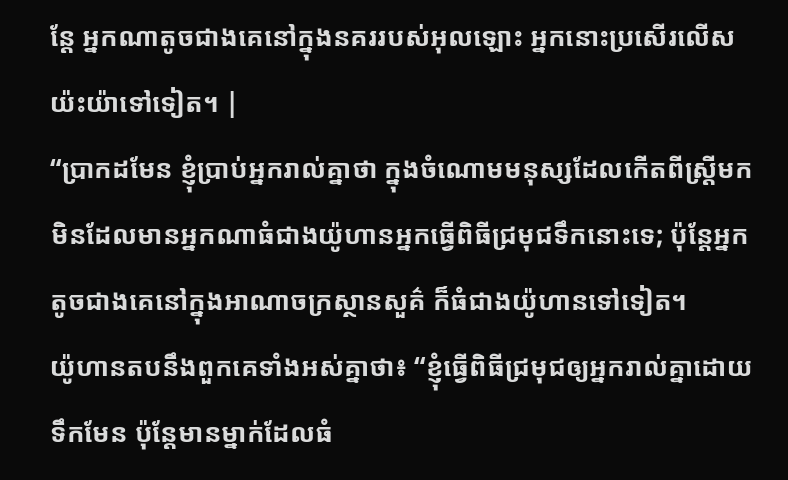ន្តែ អ្នកណាតូចជាងគេនៅក្នុងនគររបស់អុលឡោះ អ្នកនោះប្រសើរលើសយ៉ះយ៉ាទៅទៀត។ |
“ប្រាកដមែន ខ្ញុំប្រាប់អ្នករាល់គ្នាថា ក្នុងចំណោមមនុស្សដែលកើតពីស្ត្រីមក មិនដែលមានអ្នកណាធំជាងយ៉ូហានអ្នកធ្វើពិធីជ្រមុជទឹកនោះទេ; ប៉ុន្តែអ្នកតូចជាងគេនៅក្នុងអាណាចក្រស្ថានសួគ៌ ក៏ធំជាងយ៉ូហានទៅទៀត។
យ៉ូហានតបនឹងពួកគេទាំងអស់គ្នាថា៖ “ខ្ញុំធ្វើពិធីជ្រមុជឲ្យអ្នករាល់គ្នាដោយទឹកមែន ប៉ុន្តែមានម្នាក់ដែលធំ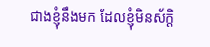ជាងខ្ញុំនឹងមក ដែលខ្ញុំមិនស័ក្ដិ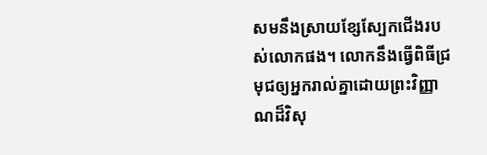សមនឹងស្រាយខ្សែស្បែកជើងរបស់លោកផង។ លោកនឹងធ្វើពិធីជ្រមុជឲ្យអ្នករាល់គ្នាដោយព្រះវិញ្ញាណដ៏វិសុ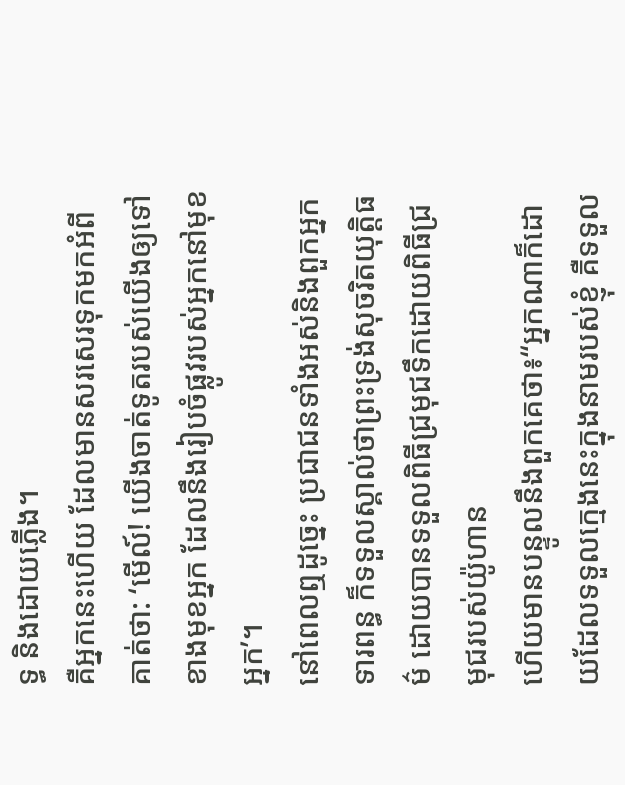ទ្ធ និងដោយភ្លើង។
គឺអ្នកនេះហើយ ដែលមានសរសេរទុកមកអំពីគាត់ថា: ‘មើល៍! យើងចាត់ទូតរបស់យើងឲ្យទៅខាងមុខអ្នក ដែលនឹងរៀបចំផ្លូវរបស់អ្នកនៅមុខអ្នក’។
នៅពេលឮដូច្នេះ ប្រជាជនទាំងអស់និងពួកអ្នកទារពន្ធ ក៏ទទួលស្គាល់ថាព្រះទ្រង់សុចរិតយុត្តិធម៌ ដោយបានទទួលពិធីជ្រមុជទឹកដោយពិធីជ្រមុជរបស់យ៉ូហាន
ហើយមានបន្ទូលនឹងពួកគេថា៖“អ្នកណាក៏ដោយដែលទទួលក្មេងនេះក្នុងនាមរបស់ខ្ញុំ គឺទទួល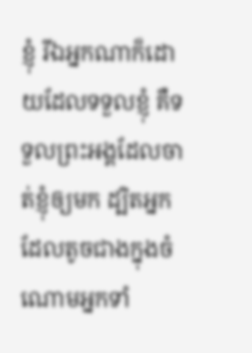ខ្ញុំ រីឯអ្នកណាក៏ដោយដែលទទួលខ្ញុំ គឺទទួលព្រះអង្គដែលចាត់ខ្ញុំឲ្យមក ដ្បិតអ្នកដែលតូចជាងក្នុងចំណោមអ្នកទាំ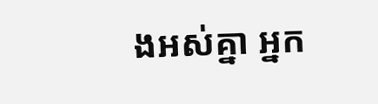ងអស់គ្នា អ្នក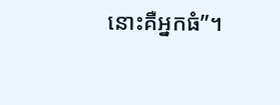នោះគឺអ្នកធំ”។